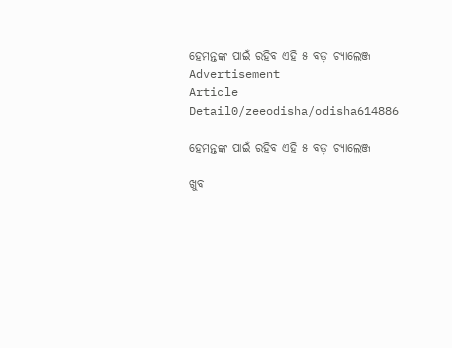ହେମନ୍ତଙ୍କ ପାଇଁ ରହିବ ଏହି ୫ ବଡ଼ ଚ୍ୟାଲେଞ୍ଜ
Advertisement
Article Detail0/zeeodisha/odisha614886

ହେମନ୍ତଙ୍କ ପାଇଁ ରହିବ ଏହି ୫ ବଡ଼ ଚ୍ୟାଲେଞ୍ଜ

ଖୁବ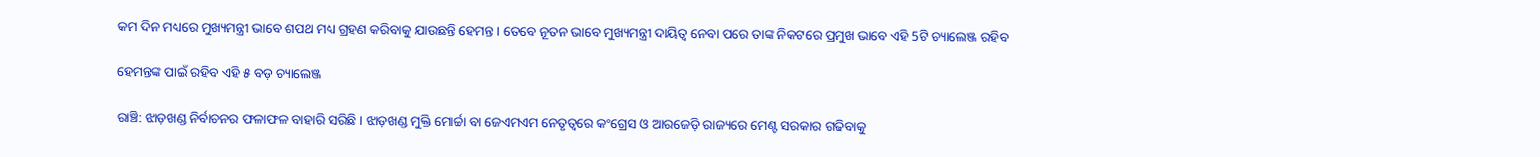କମ ଦିନ ମଧ୍ୟରେ ମୁଖ୍ୟମନ୍ତ୍ରୀ ଭାବେ ଶପଥ ମଧ୍ୟ ଗ୍ରହଣ କରିବାକୁ ଯାଉଛନ୍ତି ହେମନ୍ତ । ତେବେ ନୂତନ ଭାବେ ମୁଖ୍ୟମନ୍ତ୍ରୀ ଦାୟିତ୍ୱ ନେବା ପରେ ତାଙ୍କ ନିକଟରେ ପ୍ରମୁଖ ଭାବେ ଏହି 5ଟି ଚ୍ୟାଲେଞ୍ଜ ରହିବ

ହେମନ୍ତଙ୍କ ପାଇଁ ରହିବ ଏହି ୫ ବଡ଼ ଚ୍ୟାଲେଞ୍ଜ

ରାଞ୍ଚି: ଝାଡ଼ଖଣ୍ଡ ନିର୍ବାଚନର ଫଳାଫଳ ବାହାରି ସରିଛି । ଝାଡ଼ଖଣ୍ଡ ମୁକ୍ତି ମୋର୍ଚ୍ଚା ବା ଜେଏମଏମ ନେତୃତ୍ୱରେ କଂଗ୍ରେସ ଓ ଆରଜେଡ଼ି ରାଜ୍ୟରେ ମେଣ୍ଟ ସରକାର ଗଢିବାକୁ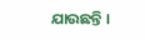ଯାଉଛନ୍ତି ।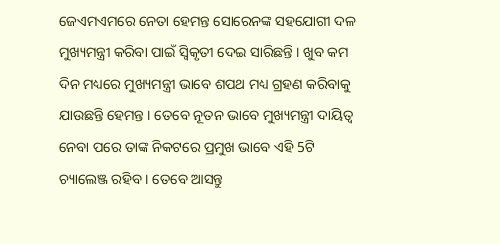ଜେଏମଏମରେ ନେତା ହେମନ୍ତ ସୋରେନଙ୍କ ସହଯୋଗୀ ଦଳ ମୁଖ୍ୟମନ୍ତ୍ରୀ କରିବା ପାଇଁ ସ୍ୱିକୃତୀ ଦେଇ ସାରିଛନ୍ତି । ଖୁବ କମ ଦିନ ମଧ୍ୟରେ ମୁଖ୍ୟମନ୍ତ୍ରୀ ଭାବେ ଶପଥ ମଧ୍ୟ ଗ୍ରହଣ କରିବାକୁ ଯାଉଛନ୍ତି ହେମନ୍ତ । ତେବେ ନୂତନ ଭାବେ ମୁଖ୍ୟମନ୍ତ୍ରୀ ଦାୟିତ୍ୱ ନେବା ପରେ ତାଙ୍କ ନିକଟରେ ପ୍ରମୁଖ ଭାବେ ଏହି 5ଟି ଚ୍ୟାଲେଞ୍ଜ ରହିବ । ତେବେ ଆସନ୍ତୁ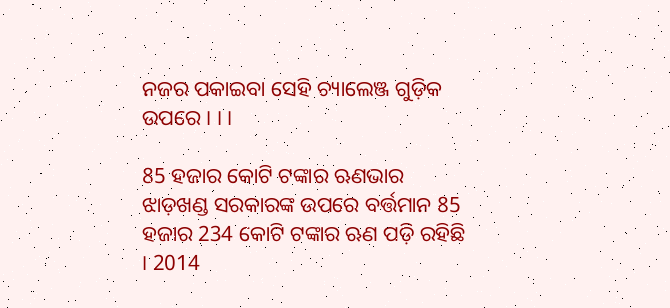ନଜର ପକାଇବା ସେହି ଚ୍ୟାଲେଞ୍ଜ ଗୁଡ଼ିକ ଉପରେ । । ।

85 ହଜାର କୋଟି ଟଙ୍କାର ଋଣଭାର
ଝାଡ଼ଖଣ୍ଡ ସରକାରଙ୍କ ଉପରେ ବର୍ତ୍ତମାନ 85 ହଜାର 234 କୋଟି ଟଙ୍କାର ଋଣ ପଡ଼ି ରହିଛି । 2014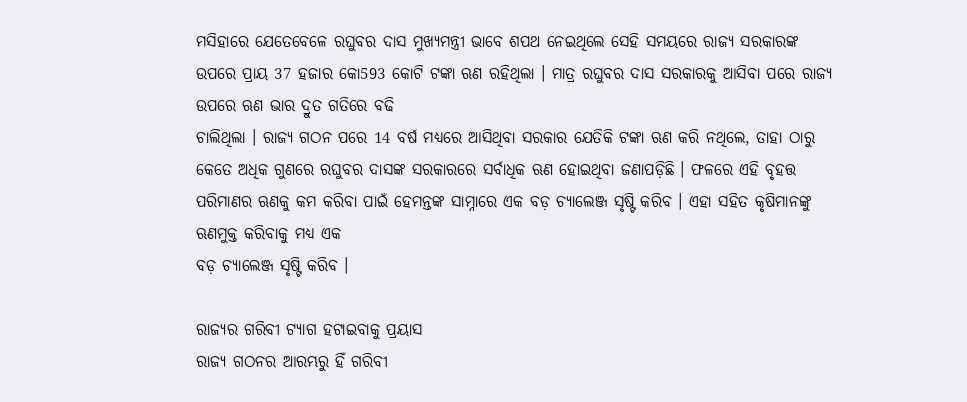ମସିହାରେ ଯେତେବେଳେ ରଘୁବର ଦାସ ମୁଖ୍ୟମନ୍ତ୍ରୀ ଭାବେ ଶପଥ ନେଇଥିଲେ ସେହି ସମୟରେ ରାଜ୍ୟ ସରକାରଙ୍କ ଉପରେ ପ୍ରାୟ 37 ହଜାର କୋ593 କୋଟି ଟଙ୍କା ଋଣ ରହିଥିଲା । ମାତ୍ର ରଘୁବର ଦାସ ସରକାରକୁ ଆସିବା ପରେ ରାଜ୍ୟ ଉପରେ ଋଣ ଭାର ଦ୍ରୁତ ଗତିରେ ବଢି
ଚାଲିଥିଲା । ରାଜ୍ୟ ଗଠନ ପରେ 14 ବର୍ଷ ମଧ୍ୟରେ ଆସିଥିବା ସରକାର ଯେତିକି ଟଙ୍କା ଋଣ କରି ନଥିଲେ, ତାହା ଠାରୁ କେତେ ଅଧିକ ଗୁଣରେ ରଘୁବର ଦାସଙ୍କ ସରକାରରେ ସର୍ବାଧିକ ଋଣ ହୋଇଥିବା ଜଣାପଡ଼ିଛି । ଫଳରେ ଏହି ବୃହତ୍ତ ପରିମାଣର ଋଣକୁ କମ କରିବା ପାଇଁ ହେମନ୍ତଙ୍କ ସାମ୍ନାରେ ଏକ ବଡ଼ ଚ୍ୟାଲେଞ୍ଜ ସୃଷ୍ଟି କରିବ । ଏହା ସହିତ କୃଷିମାନଙ୍କୁ ଋଣମୁକ୍ତ କରିବାକୁ ମଧ୍ୟ ଏକ
ବଡ଼ ଚ୍ୟାଲେଞ୍ଜ ସୃଷ୍ଟି କରିବ ।

ରାଜ୍ୟର ଗରିବୀ ଟ୍ୟାଗ ହଟାଇବାକୁ ପ୍ରୟାସ
ରାଜ୍ୟ ଗଠନର ଆରମ୍ଭରୁ ହିଁ ଗରିବୀ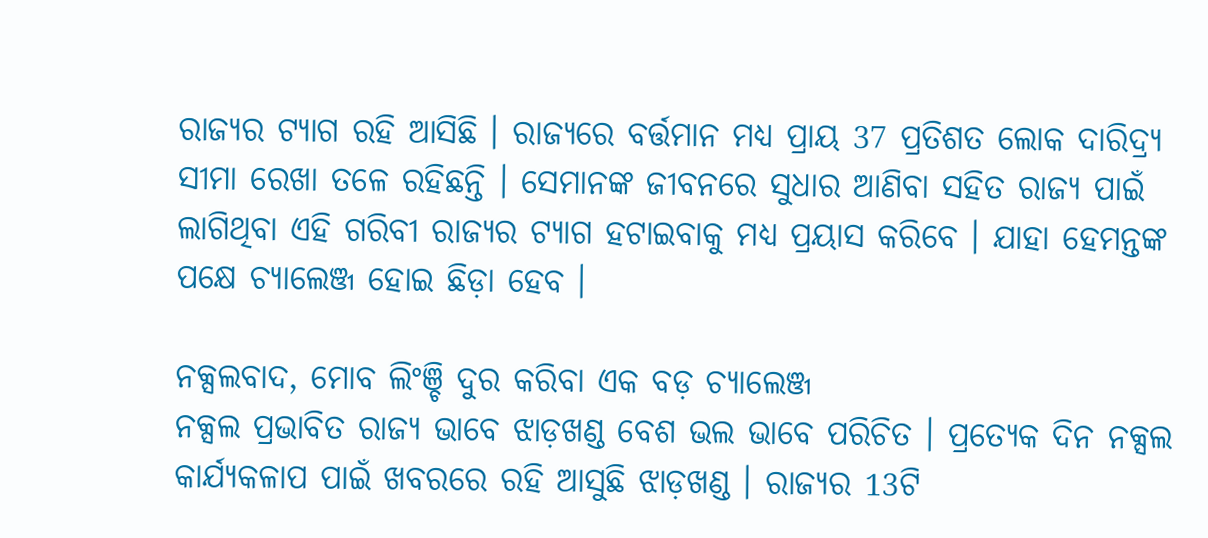ରାଜ୍ୟର ଟ୍ୟାଗ ରହି ଆସିଛି । ରାଜ୍ୟରେ ବର୍ତ୍ତମାନ ମଧ୍ୟ ପ୍ରାୟ 37 ପ୍ରତିଶତ ଲୋକ ଦାରିଦ୍ର୍ୟ ସୀମା ରେଖା ତଳେ ରହିଛନ୍ତି । ସେମାନଙ୍କ ଜୀବନରେ ସୁଧାର ଆଣିବା ସହିତ ରାଜ୍ୟ ପାଇଁ ଲାଗିଥିବା ଏହି ଗରିବୀ ରାଜ୍ୟର ଟ୍ୟାଗ ହଟାଇବାକୁ ମଧ୍ୟ ପ୍ରୟାସ କରିବେ । ଯାହା ହେମନ୍ତଙ୍କ ପକ୍ଷେ ଚ୍ୟାଲେଞ୍ଜ ହୋଇ ଛିଡ଼ା ହେବ ।

ନକ୍ସଲବାଦ, ମୋବ ଲିଂଞ୍ଚି ଦୁର କରିବା ଏକ ବଡ଼ ଚ୍ୟାଲେଞ୍ଜ
ନକ୍ସଲ ପ୍ରଭାବିତ ରାଜ୍ୟ ଭାବେ ଝାଡ଼ଖଣ୍ଡ ବେଶ ଭଲ ଭାବେ ପରିଚିତ । ପ୍ରତ୍ୟେକ ଦିନ ନକ୍ସଲ କାର୍ଯ୍ୟକଳାପ ପାଇଁ ଖବରରେ ରହି ଆସୁଛି ଝାଡ଼ଖଣ୍ଡ । ରାଜ୍ୟର 13ଟି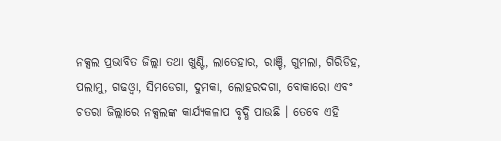ନକ୍ସଲ ପ୍ରଭାବିତ ଜିଲ୍ଲା ତଥା ଖୁଣ୍ଟି, ଲାତେହାର, ରାଞ୍ଚି, ଗୁମଲା, ଗିରିଡିହ, ପଲାମୁ, ଗଢଓ୍ୱା, ସିମଡେଗା, ଦୁମକା, ଲୋହରଦଗା, ବୋକାରୋ ଏବଂ ଚତରା ଜିଲ୍ଲାରେ ନକ୍ସଲଙ୍କ କାର୍ଯ୍ୟକଳାପ ବୃଦ୍ଧି ପାଉଛି । ତେବେ ଏହି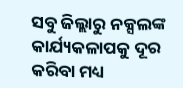ସବୁ ଜିଲ୍ଲାରୁ ନକ୍ସଲଙ୍କ କାର୍ଯ୍ୟକଳାପକୁ ଦୂର କରିବା ମଧ୍ୟ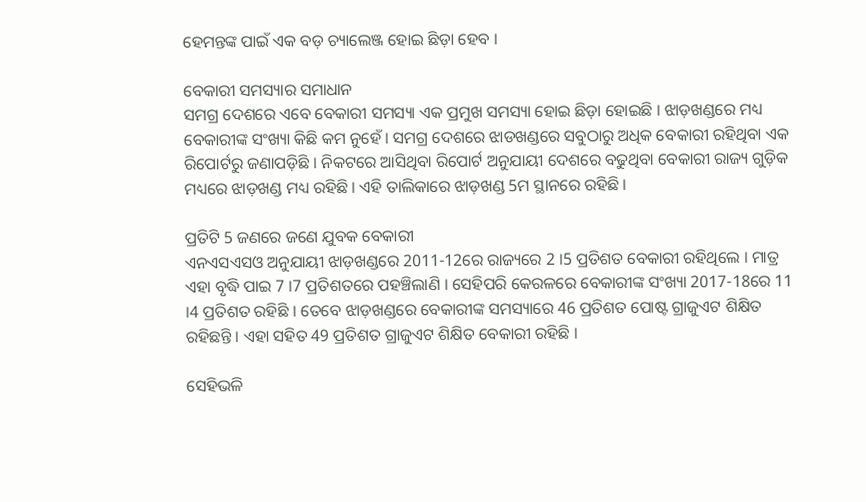ହେମନ୍ତଙ୍କ ପାଇଁ ଏକ ବଡ଼ ଚ୍ୟାଲେଞ୍ଜ ହୋଇ ଛିଡ଼ା ହେବ ।

ବେକାରୀ ସମସ୍ୟାର ସମାଧାନ
ସମଗ୍ର ଦେଶରେ ଏବେ ବେକାରୀ ସମସ୍ୟା ଏକ ପ୍ରମୁଖ ସମସ୍ୟା ହୋଇ ଛିଡ଼ା ହୋଇଛି । ଝାଡ଼ଖଣ୍ଡରେ ମଧ୍ୟ ବେକାରୀଙ୍କ ସଂଖ୍ୟା କିଛି କମ ନୁହେଁ । ସମଗ୍ର ଦେଶରେ ଝାଡଖଣ୍ଡରେ ସବୁଠାରୁ ଅଧିକ ବେକାରୀ ରହିଥିବା ଏକ ରିପୋର୍ଟରୁ ଜଣାପଡ଼ିଛି । ନିକଟରେ ଆସିଥିବା ରିପୋର୍ଟ ଅନୁଯାୟୀ ଦେଶରେ ବଢୁଥିବା ବେକାରୀ ରାଜ୍ୟ ଗୁଡ଼ିକ ମଧ୍ୟରେ ଝାଡ଼ଖଣ୍ଡ ମଧ୍ୟ ରହିଛି । ଏହି ତାଲିକାରେ ଝାଡ଼ଖଣ୍ଡ 5ମ ସ୍ଥାନରେ ରହିଛି ।

ପ୍ରତିଟି 5 ଜଣରେ ଜଣେ ଯୁବକ ବେକାରୀ
ଏନଏସଏସଓ ଅନୁଯାୟୀ ଝାଡ଼ଖଣ୍ଡରେ 2011-12ରେ ରାଜ୍ୟରେ 2 ।5 ପ୍ରତିଶତ ବେକାରୀ ରହିଥିଲେ । ମାତ୍ର ଏହା ବୃଦ୍ଧି ପାଇ 7 ।7 ପ୍ରତିଶତରେ ପହଞ୍ଚିଲାଣି । ସେହିପରି କେରଳରେ ବେକାରୀଙ୍କ ସଂଖ୍ୟା 2017-18ରେ 11 ।4 ପ୍ରତିଶତ ରହିଛି । ତେବେ ଝାଡ଼ଖଣ୍ଡରେ ବେକାରୀଙ୍କ ସମସ୍ୟାରେ 46 ପ୍ରତିଶତ ପୋଷ୍ଟ ଗ୍ରାଜୁଏଟ ଶିକ୍ଷିତ ରହିଛନ୍ତି । ଏହା ସହିତ 49 ପ୍ରତିଶତ ଗ୍ରାଜୁଏଟ ଶିକ୍ଷିତ ବେକାରୀ ରହିଛି ।

ସେହିଭଳି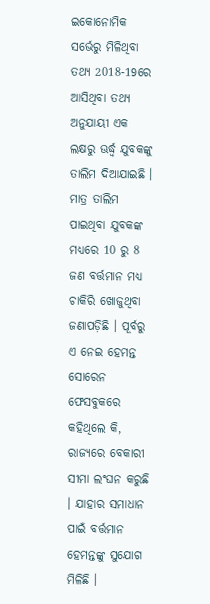ଇକୋନୋମିକ ସର୍ଭେରୁ ମିଳିଥିବା ତଥ୍ୟ 2018-19ରେ ଆସିଥିବା ତଥ୍ୟ ଅନୁଯାୟୀ ଏକ ଲକ୍ଷରୁ ଊର୍ଦ୍ଧ୍ୱ ଯୁବକଙ୍କୁ ତାଲିମ ଦିଆଯାଇଛି । ମାତ୍ର ତାଲିମ ପାଇଥିବା ଯୁବକଙ୍କ ମଧ୍ୟରେ 10 ରୁ 8 ଜଣ ବର୍ତ୍ତମାନ ମଧ୍ୟ ଚାକିରି ଖୋଜୁଥିବା ଜଣାପଡ଼ିଛି । ପୂର୍ବରୁ ଏ ନେଇ ହେମନ୍ତ ସୋରେନ ଫେସବୁକରେ କହିଥିଲେ କି, ରାଜ୍ୟରେ ବେକାରୀ ସୀମା ଲଂଘନ କରୁଛି । ଯାହାର ସମାଧାନ ପାଇଁ ବର୍ତ୍ତମାନ ହେମନ୍ତଙ୍କୁ ସୁଯୋଗ ମିଳିଛି ।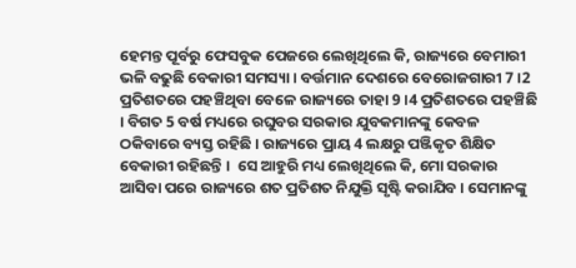ହେମନ୍ତ ପୂର୍ବରୁ ଫେସବୁକ ପେଜରେ ଲେଖିଥିଲେ କି, ରାଜ୍ୟରେ ବେମାରୀ ଭଳି ବଢୁଛି ବେକାରୀ ସମସ୍ୟା । ବର୍ତ୍ତମାନ ଦେଶରେ ବେରୋଜଗାରୀ 7 ।2 ପ୍ରତିଶତରେ ପହଞ୍ଚିଥିବା ବେଳେ ରାଜ୍ୟରେ ତାହା 9 ।4 ପ୍ରତିଶତରେ ପହଞ୍ଚିଛି । ବିଗତ 5 ବର୍ଷ ମଧ୍ୟରେ ରଘୁବର ସରକାର ଯୁବକମାନଙ୍କୁ କେବଳ ଠକିବାରେ ବ୍ୟସ୍ତ ରହିଛି । ରାଜ୍ୟରେ ପ୍ରାୟ 4 ଲକ୍ଷରୁ ପଞ୍ଜିକୃତ ଶିକ୍ଷିତ ବେକାରୀ ରହିଛନ୍ତି ।  ସେ ଆହୁରି ମଧ୍ୟ ଲେଖିଥିଲେ କି, ମୋ ସରକାର ଆସିବା ପରେ ରାଜ୍ୟରେ ଶତ ପ୍ରତିଶତ ନିଯୁକ୍ତି ସୃଷ୍ଟି କରାଯିବ । ସେମାନଙ୍କୁ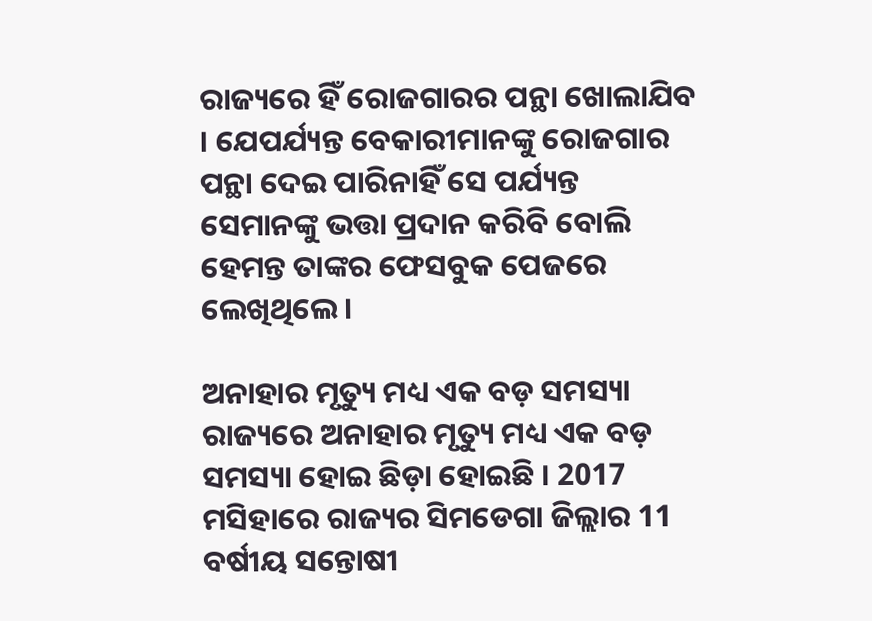ରାଜ୍ୟରେ ହିଁ ରୋଜଗାରର ପନ୍ଥା ଖୋଲାଯିବ । ଯେପର୍ଯ୍ୟନ୍ତ ବେକାରୀମାନଙ୍କୁ ରୋଜଗାର ପନ୍ଥା ଦେଇ ପାରିନାହିଁ ସେ ପର୍ଯ୍ୟନ୍ତ ସେମାନଙ୍କୁ ଭତ୍ତା ପ୍ରଦାନ କରିବି ବୋଲି ହେମନ୍ତ ତାଙ୍କର ଫେସବୁକ ପେଜରେ ଲେଖିଥିଲେ ।

ଅନାହାର ମୃତ୍ୟୁ ମଧ୍ୟ ଏକ ବଡ଼ ସମସ୍ୟା
ରାଜ୍ୟରେ ଅନାହାର ମୃତ୍ୟୁ ମଧ୍ୟ ଏକ ବଡ଼ ସମସ୍ୟା ହୋଇ ଛିଡ଼ା ହୋଇଛି । 2017 ମସିହାରେ ରାଜ୍ୟର ସିମଡେଗା ଜିଲ୍ଲାର 11 ବର୍ଷୀୟ ସନ୍ତୋଷୀ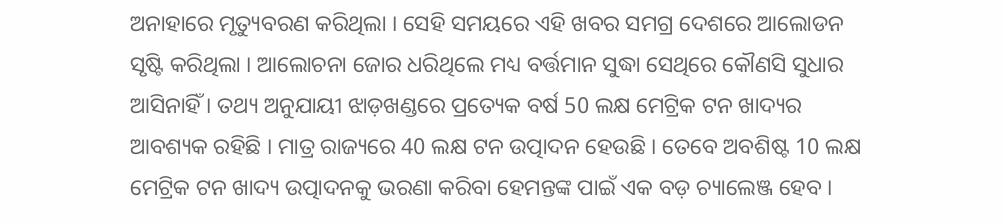ଅନାହାରେ ମୃତ୍ୟୁବରଣ କରିଥିଲା । ସେହି ସମୟରେ ଏହି ଖବର ସମଗ୍ର ଦେଶରେ ଆଲୋଡନ ସୃଷ୍ଟି କରିଥିଲା । ଆଲୋଚନା ଜୋର ଧରିଥିଲେ ମଧ୍ୟ ବର୍ତ୍ତମାନ ସୁଦ୍ଧା ସେଥିରେ କୌଣସି ସୁଧାର ଆସିନାହିଁ । ତଥ୍ୟ ଅନୁଯାୟୀ ଝାଡ଼ଖଣ୍ଡରେ ପ୍ରତ୍ୟେକ ବର୍ଷ 50 ଲକ୍ଷ ମେଟ୍ରିକ ଟନ ଖାଦ୍ୟର ଆବଶ୍ୟକ ରହିଛି । ମାତ୍ର ରାଜ୍ୟରେ 40 ଲକ୍ଷ ଟନ ଉତ୍ପାଦନ ହେଉଛି । ତେବେ ଅବଶିଷ୍ଟ 10 ଲକ୍ଷ ମେଟ୍ରିକ ଟନ ଖାଦ୍ୟ ଉତ୍ପାଦନକୁ ଭରଣା କରିବା ହେମନ୍ତଙ୍କ ପାଇଁ ଏକ ବଡ଼ ଚ୍ୟାଲେଞ୍ଜ ହେବ ।